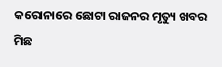କରୋନାରେ ଛୋଟା ରାଜନର ମୃତ୍ୟୁ ଖବର ମିଛ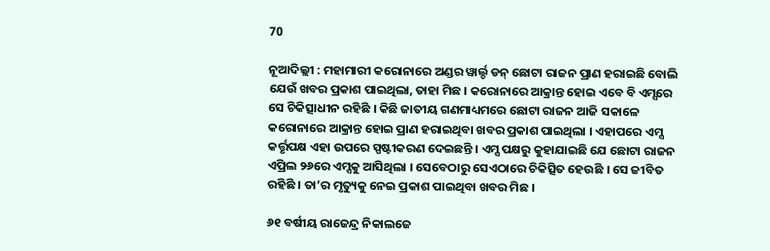70

ନୂଆଦିଲ୍ଲୀ : ମହାମାରୀ କରୋନାରେ ଅଣ୍ଡର ୱାର୍ଲ୍ଡ ଡନ୍ ଛୋଟା ରାଜନ ପ୍ରାଣ ହରାଇଛି ବୋଲି ଯେଉଁ ଖବର ପ୍ରକାଶ ପାଇଥିଲା, ତାହା ମିଛ । କରୋନାରେ ଆକ୍ରାନ୍ତ ହୋଇ ଏବେ ବି ଏମ୍ସରେ ସେ ଚିକିତ୍ସାଧୀନ ରହିଛି । କିଛି ଜାତୀୟ ଗଣମାଧ୍ୟମରେ ଛୋଟା ରାଜନ ଆଜି ସକାଳେ କରୋନାରେ ଆକ୍ରାନ୍ତ ହୋଇ ପ୍ରାଣ ହରାଇଥିବା ଖବର ପ୍ରକାଶ ପାଇଥିଲା । ଏହାପରେ ଏମ୍ସ କର୍ତ୍ତୃପକ୍ଷ ଏହା ଉପରେ ସ୍ପଷ୍ଟୀକରଣ ଦେଇଛନ୍ତି । ଏମ୍ସ ପକ୍ଷରୁ କୁହାଯାଇଛି ଯେ ଛୋଟା ରାଜନ ଏପ୍ରିଲ ୨୬ରେ ଏମ୍ସକୁ ଆସିଥିଲା । ସେବେଠାରୁ ସେଏଠାରେ ଚିକିତ୍ସିତ ହେଉଛି । ସେ ଜୀବିତ ରହିଛି । ତା’ର ମୃତ୍ୟୁକୁ ନେଇ ପ୍ରକାଶ ପାଇଥିବା ଖବର ମିଛ ।

୬୧ ବର୍ଷୀୟ ରାଜେନ୍ଦ୍ର ନିକାଲଜେ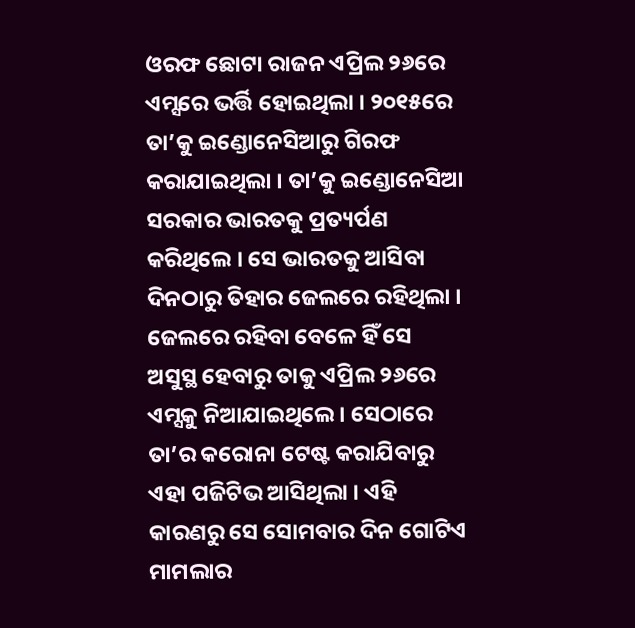ଓରଫ ଛୋଟା ରାଜନ ଏପ୍ରିଲ ୨୬ରେ ଏମ୍ସରେ ଭର୍ତ୍ତି ହୋଇଥିଲା । ୨୦୧୫ରେ ତା’କୁ ଇଣ୍ଡୋନେସିଆରୁ ଗିରଫ କରାଯାଇଥିଲା । ତା’କୁ ଇଣ୍ଡୋନେସିଆ ସରକାର ଭାରତକୁ ପ୍ରତ୍ୟର୍ପଣ କରିଥିଲେ । ସେ ଭାରତକୁ ଆସିବା ଦିନଠାରୁ ତିହାର ଜେଲରେ ରହିଥିଲା । ଜେଲରେ ରହିବା ବେଳେ ହିଁ ସେ ଅସୁସ୍ଥ ହେବାରୁ ତାକୁ ଏପ୍ରିଲ ୨୬ରେ ଏମ୍ସକୁ ନିଆଯାଇଥିଲେ । ସେଠାରେ ତା’ର କରୋନା ଟେଷ୍ଟ କରାଯିବାରୁ ଏହା ପଜିଟିଭ ଆସିଥିଲା । ଏହି କାରଣରୁ ସେ ସୋମବାର ଦିନ ଗୋଟିଏ ମାମଲାର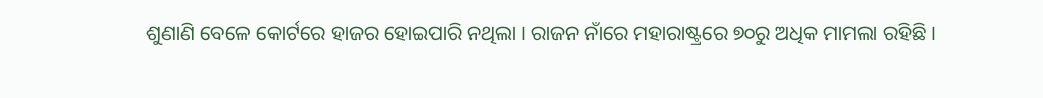ଶୁଣାଣି ବେଳେ କୋର୍ଟରେ ହାଜର ହୋଇପାରି ନଥିଲା । ରାଜନ ନାଁରେ ମହାରାଷ୍ଟ୍ରରେ ୭୦ରୁ ଅଧିକ ମାମଲା ରହିଛି ।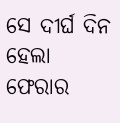ସେ ଦୀର୍ଘ ଦିନ ହେଲା ଫେରାର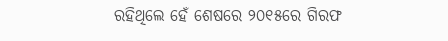ରହିଥିଲେ ହେଁ ଶେଷରେ ୨୦୧୫ରେ ଗିରଫ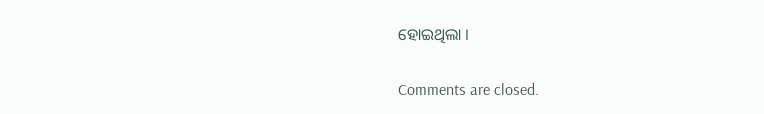ହୋଇଥିଲା ।

Comments are closed.